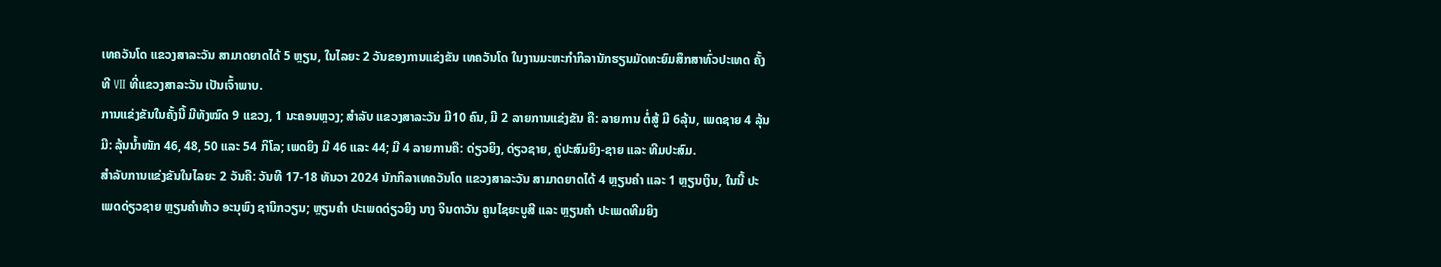ເທຄວັນໂດ ແຂວງສາລະວັນ ສາມາດຍາດໄດ້ 5 ຫຼຽນ, ໃນໄລຍະ 2 ວັນຂອງການແຂ່ງຂັນ ເທຄວັນໂດ ໃນງານມະຫະກຳກິລານັກຮຽນມັດທະຍົມສຶກສາທົ່ວປະເທດ ຄັ້ງທີ VII ທີ່ແຂວງສາລະວັນ ເປັນເຈົ້າພາບ.
ການແຂ່ງຂັນໃນຄັ້ງນີ້ ມີທັງໝົດ 9 ແຂວງ, 1 ນະຄອນຫຼວງ; ສຳລັບ ແຂວງສາລະວັນ ມີ10 ຄົນ, ມີ 2 ລາຍການແຂ່ງຂັນ ຄື: ລາຍການ ຕໍ່ສູ້ ມີ 6ລຸ້ນ, ເພດຊາຍ 4 ລຸ້ນ ມີ: ລຸ້ນນໍ້າໜັກ 46, 48, 50 ແລະ 54 ກິໂລ; ເພດຍິງ ມີ 46 ແລະ 44; ມີ 4 ລາຍການຄື: ດ່ຽວຍິງ, ດ່ຽວຊາຍ, ຄູ່ປະສົມຍິງ-ຊາຍ ແລະ ທີມປະສົມ.
ສຳລັບການແຂ່ງຂັນໃນໄລຍະ 2 ວັນຄື: ວັນທີ 17-18 ທັນວາ 2024 ນັກກິລາເທຄວັນໂດ ແຂວງສາລະວັນ ສາມາດຍາດໄດ້ 4 ຫຼຽນຄຳ ແລະ 1 ຫຼຽນເງິນ, ໃນນີ້ ປະເພດດ່ຽວຊາຍ ຫຼຽນຄຳທ້າວ ອະນຸພົງ ຊານິກວຽນ; ຫຼຽນຄຳ ປະເພດດ່ຽວຍິງ ນາງ ຈິນດາວັນ ຄູນໄຊຍະບູສີ ແລະ ຫຼຽນຄຳ ປະເພດທີມຍິງ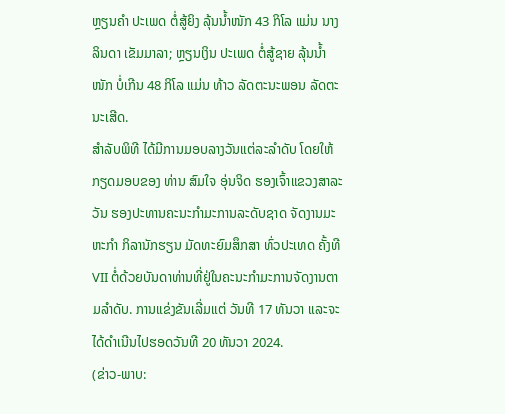ຫຼຽນຄຳ ປະເພດ ຕໍ່ສູ້ຍິງ ລຸ້ນນໍ້າໜັກ 43 ກິໂລ ແມ່ນ ນາງລິນດາ ເຂັມມາລາ; ຫຼຽນເງິນ ປະເພດ ຕໍ່ສູ້ຊາຍ ລຸ້ນນໍ້າໜັກ ບໍ່ເກີນ 48 ກິໂລ ແມ່ນ ທ້າວ ລັດຕະນະພອນ ລັດຕະນະເສີດ.
ສໍາລັບພິທີ ໄດ້ມີການມອບລາງວັນແຕ່ລະລໍາດັບ ໂດຍໃຫ້ກຽດມອບຂອງ ທ່ານ ສົມໃຈ ອຸ່ນຈິດ ຮອງເຈົ້າແຂວງສາລະວັນ ຮອງປະທານຄະນະກຳມະການລະດັບຊາດ ຈັດງານມະຫະກຳ ກິລານັກຮຽນ ມັດທະຍົມສຶກສາ ທົ່ວປະເທດ ຄັ້ງທີ VII ຕໍ່ດ້ວຍບັນດາທ່ານທີ່ຢູ່ໃນຄະນະກໍາມະການຈັດງານຕາມລຳດັບ. ການແຂ່ງຂັນເລີ່ມແຕ່ ວັນທີ 17 ທັນວາ ແລະຈະໄດ້ດຳເນີນໄປຮອດວັນທີ 20 ທັນວາ 2024.
(ຂ່າວ-ພາບ: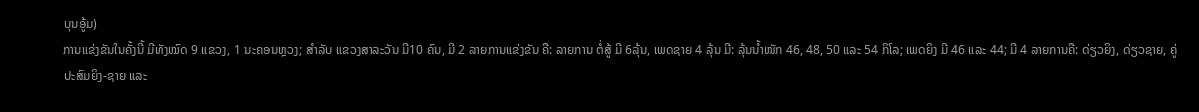ບຸນອູ້ມ)
ການແຂ່ງຂັນໃນຄັ້ງນີ້ ມີທັງໝົດ 9 ແຂວງ, 1 ນະຄອນຫຼວງ; ສຳລັບ ແຂວງສາລະວັນ ມີ10 ຄົນ, ມີ 2 ລາຍການແຂ່ງຂັນ ຄື: ລາຍການ ຕໍ່ສູ້ ມີ 6ລຸ້ນ, ເພດຊາຍ 4 ລຸ້ນ ມີ: ລຸ້ນນໍ້າໜັກ 46, 48, 50 ແລະ 54 ກິໂລ; ເພດຍິງ ມີ 46 ແລະ 44; ມີ 4 ລາຍການຄື: ດ່ຽວຍິງ, ດ່ຽວຊາຍ, ຄູ່ປະສົມຍິງ-ຊາຍ ແລະ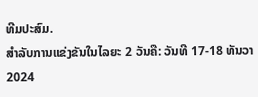ທີມປະສົມ.
ສຳລັບການແຂ່ງຂັນໃນໄລຍະ 2 ວັນຄື: ວັນທີ 17-18 ທັນວາ 2024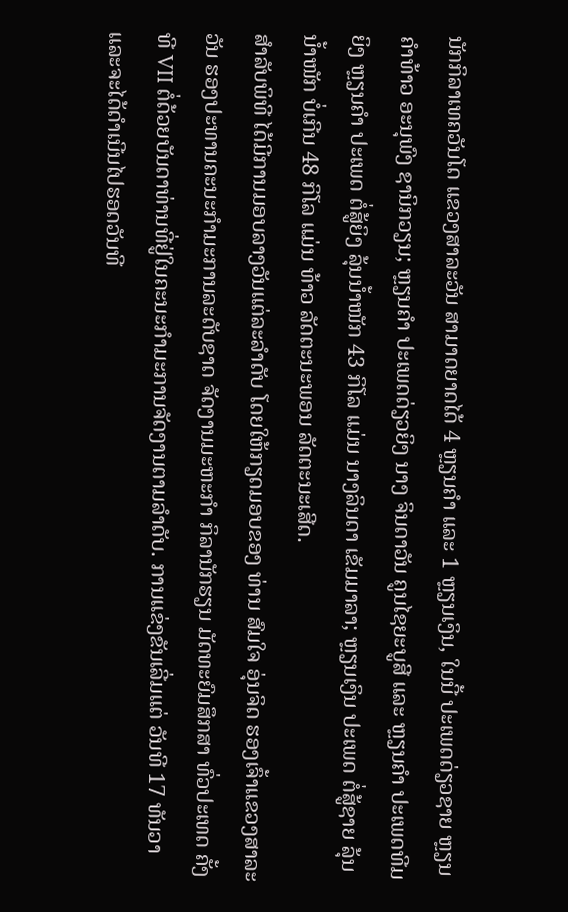ນັກກິລາເທຄວັນໂດ ແຂວງສາລະວັນ ສາມາດຍາດໄດ້ 4 ຫຼຽນຄຳ ແລະ 1 ຫຼຽນເງິນ, ໃນນີ້ ປະເພດດ່ຽວຊາຍ ຫຼຽນຄຳທ້າວ ອະນຸພົງ ຊານິກວຽນ; ຫຼຽນຄຳ ປະເພດດ່ຽວຍິງ ນາງ ຈິນດາວັນ ຄູນໄຊຍະບູສີ ແລະ ຫຼຽນຄຳ ປະເພດທີມຍິງ ຫຼຽນຄຳ ປະເພດ ຕໍ່ສູ້ຍິງ ລຸ້ນນໍ້າໜັກ 43 ກິໂລ ແມ່ນ ນາງລິນດາ ເຂັມມາລາ; ຫຼຽນເງິນ ປະເພດ ຕໍ່ສູ້ຊາຍ ລຸ້ນນໍ້າໜັກ ບໍ່ເກີນ 48 ກິໂລ ແມ່ນ ທ້າວ ລັດຕະນະພອນ ລັດຕະນະເສີດ.
ສໍາລັບພິທີ ໄດ້ມີການມອບລາງວັນແຕ່ລະລໍາດັບ ໂດຍໃຫ້ກຽດມອບຂອງ ທ່ານ ສົມໃຈ ອຸ່ນຈິດ ຮອງເຈົ້າແຂວງສາລະວັນ ຮອງປະທານຄະນະກຳມະການລະດັບຊາດ ຈັດງານມະຫະກຳ ກິລານັກຮຽນ ມັດທະຍົມສຶກສາ ທົ່ວປະເທດ ຄັ້ງທີ VII ຕໍ່ດ້ວຍບັນດາທ່ານທີ່ຢູ່ໃນຄະນະກໍາມະການຈັດງານຕາມລຳດັບ. ການແຂ່ງຂັນເລີ່ມແຕ່ ວັນທີ 17 ທັນວາ ແລະຈະໄດ້ດຳເນີນໄປຮອດວັນທີ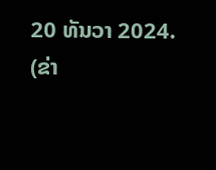20 ທັນວາ 2024.
(ຂ່າ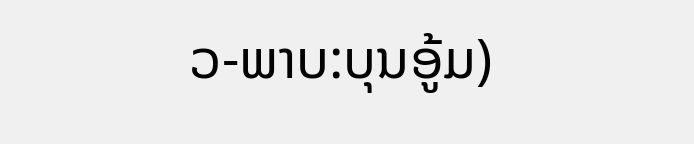ວ-ພາບ:ບຸນອູ້ມ)